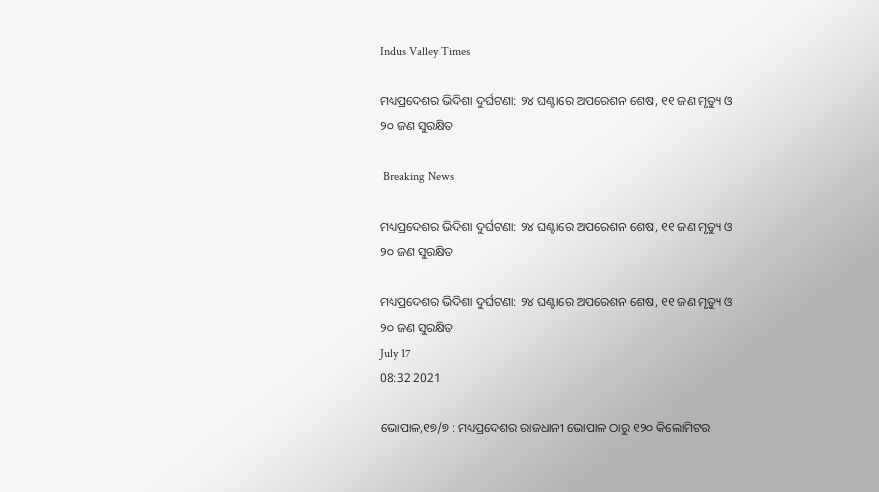Indus Valley Times

ମଧ୍ୟପ୍ରଦେଶର ଭିଦିଶା ଦୁର୍ଘଟଣା: ୨୪ ଘଣ୍ଟାରେ ଅପରେଶନ ଶେଷ, ୧୧ ଜଣ ମୃତ୍ୟୁ ଓ ୨୦ ଜଣ ସୁରକ୍ଷିତ

 Breaking News

ମଧ୍ୟପ୍ରଦେଶର ଭିଦିଶା ଦୁର୍ଘଟଣା: ୨୪ ଘଣ୍ଟାରେ ଅପରେଶନ ଶେଷ, ୧୧ ଜଣ ମୃତ୍ୟୁ ଓ ୨୦ ଜଣ ସୁରକ୍ଷିତ

ମଧ୍ୟପ୍ରଦେଶର ଭିଦିଶା ଦୁର୍ଘଟଣା: ୨୪ ଘଣ୍ଟାରେ ଅପରେଶନ ଶେଷ, ୧୧ ଜଣ ମୃତ୍ୟୁ ଓ ୨୦ ଜଣ ସୁରକ୍ଷିତ
July 17
08:32 2021

ଭୋପାଳ,୧୭/୭ : ମଧ୍ୟପ୍ରଦେଶର ରାଜଧାନୀ ଭୋପାଳ ଠାରୁ ୧୨୦ କିଲୋମିଟର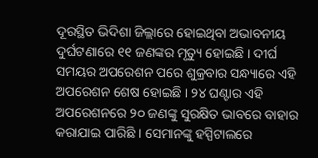ଦୂରସ୍ଥିତ ଭିଦିଶା ଜିଲ୍ଲାରେ ହୋଇଥିବା ଅଭାବନୀୟ ଦୁର୍ଘଟଣାରେ ୧୧ ଜଣଙ୍କର ମୃତ୍ୟୁ ହୋଇଛି । ଦୀର୍ଘ ସମୟର ଅପରେଶନ ପରେ ଶୁକ୍ରବାର ସନ୍ଧ୍ୟାରେ ଏହି ଅପରେଶନ ଶେଷ ହୋଇଛି । ୨୪ ଘଣ୍ଟାର ଏହି ଅପରେଶନରେ ୨୦ ଜଣଙ୍କୁ ସୁରକ୍ଷିତ ଭାବରେ ବାହାର କରାଯାଇ ପାରିଛି । ସେମାନଙ୍କୁ ହସ୍ପିଟାଲରେ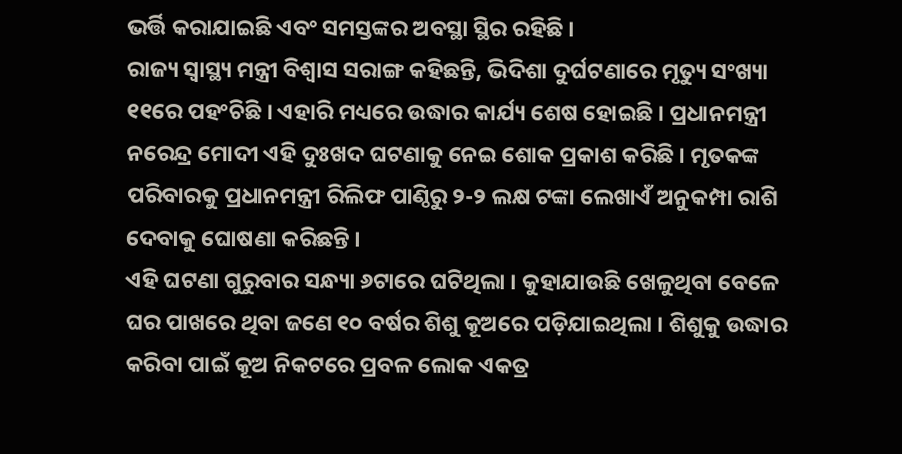ଭର୍ତ୍ତି କରାଯାଇଛି ଏବଂ ସମସ୍ତଙ୍କର ଅବସ୍ଥା ସ୍ଥିର ରହିଛି ।
ରାଜ୍ୟ ସ୍ୱାସ୍ଥ୍ୟ ମନ୍ତ୍ରୀ ବିଶ୍ୱାସ ସରାଙ୍ଗ କହିଛନ୍ତି, ଭିଦିଶା ଦୁର୍ଘଟଣାରେ ମୃତ୍ୟୁ ସଂଖ୍ୟା ୧୧ରେ ପହଂଚିଛି । ଏହାରି ମଧ୍ୟରେ ଉଦ୍ଧାର କାର୍ଯ୍ୟ ଶେଷ ହୋଇଛି । ପ୍ରଧାନମନ୍ତ୍ରୀ ନରେନ୍ଦ୍ର ମୋଦୀ ଏହି ଦୁଃଖଦ ଘଟଣାକୁ ନେଇ ଶୋକ ପ୍ରକାଶ କରିଛି । ମୃତକଙ୍କ ପରିବାରକୁ ପ୍ରଧାନମନ୍ତ୍ରୀ ରିଲିଫ ପାଣ୍ଠିରୁ ୨-୨ ଲକ୍ଷ ଟଙ୍କା ଲେଖାଏଁ ଅନୁକମ୍ପା ରାଶି ଦେବାକୁ ଘୋଷଣା କରିଛନ୍ତି ।
ଏହି ଘଟଣା ଗୁରୁବାର ସନ୍ଧ୍ୟା ୬ଟାରେ ଘଟିଥିଲା । କୁହାଯାଉଛି ଖେଳୁଥିବା ବେଳେ ଘର ପାଖରେ ଥିବା ଜଣେ ୧୦ ବର୍ଷର ଶିଶୁ କୂଅରେ ପଡ଼ିଯାଇଥିଲା । ଶିଶୁକୁ ଉଦ୍ଧାର କରିବା ପାଇଁ କୂଅ ନିକଟରେ ପ୍ରବଳ ଲୋକ ଏକତ୍ର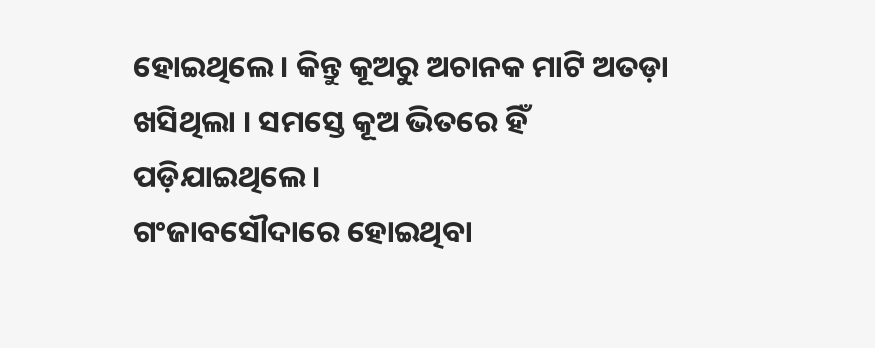ହୋଇଥିଲେ । କିନ୍ତୁ କୂଅରୁ ଅଚାନକ ମାଟି ଅତଡ଼ା ଖସିଥିଲା । ସମସ୍ତେ କୂଅ ଭିତରେ ହିଁ ପଡ଼ିଯାଇଥିଲେ ।
ଗଂଜାବସୌଦାରେ ହୋଇଥିବା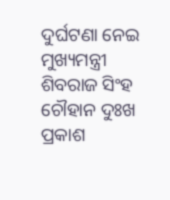ଦୁର୍ଘଟଣା ନେଇ ମୁଖ୍ୟମନ୍ତ୍ରୀ ଶିବରାଜ ସିଂହ ଚୌହାନ ଦୁଃଖ ପ୍ରକାଶ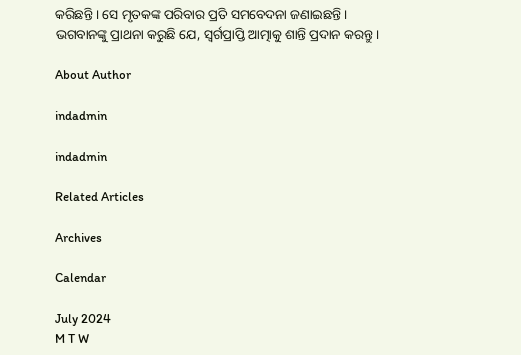କରିଛନ୍ତି । ସେ ମୃତକଙ୍କ ପରିବାର ପ୍ରତି ସମବେଦନା ଜଣାଇଛନ୍ତି । ଭଗବାନଙ୍କୁ ପ୍ରାଥନା କରୁଛି ଯେ, ସ୍ୱର୍ଗପ୍ରାପ୍ତି ଆତ୍ମାକୁ ଶାନ୍ତି ପ୍ରଦାନ କରନ୍ତୁ ।

About Author

indadmin

indadmin

Related Articles

Archives

Calendar

July 2024
M T W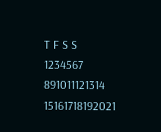T F S S
1234567
891011121314
15161718192021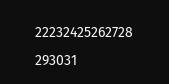22232425262728
293031